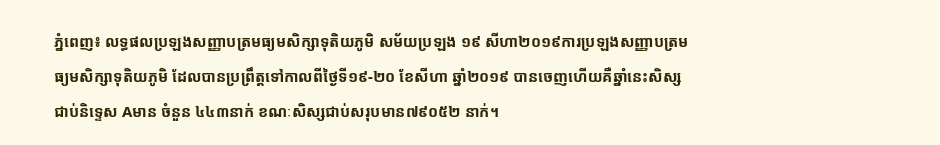ភ្នំពេញ៖ លទ្ធផលប្រឡងសញ្ញាបត្រមធ្យមសិក្សាទុតិយភូមិ សម័យប្រឡង ១៩ សីហា២០១៩ការប្រឡងសញ្ញាបត្រមធ្យមសិក្សាទុតិយភូមិ ដែលបានប្រព្រឹត្តទៅកាលពីថ្ងៃទី១៩-២០ ខែសីហា ឆ្នាំ២០១៩ បានចេញហើយគឺឆ្នាំនេះសិស្សជាប់និទ្ទេស Aមាន ចំនួន ៤៤៣នាក់ ខណៈសិស្សជាប់សរុបមាន៧៩០៥២ នាក់។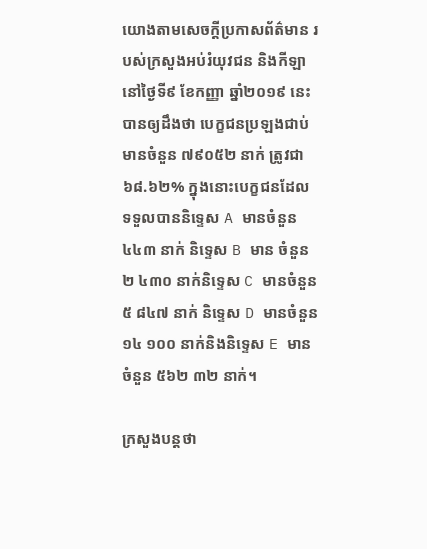យោងតាមសេចក្តីប្រកាសព័ត៌មាន របស់ក្រសួងអប់រំយុវជន និងកីឡា នៅថ្ងៃទី៩ ខែកញ្ញា ឆ្នាំ២០១៩ នេះបានឲ្យដឹងថា បេក្ខជនប្រឡងជាប់មានចំនួន ៧៩០៥២ នាក់ ត្រូវជា ៦៨.៦២% ក្នុងនោះបេក្ខជនដែលទទួលបាននិទ្ទេស A មានចំនួន ៤៤៣ នាក់ និទ្ទេស B មាន ចំនួន ២ ៤៣០ នាក់និទ្ទេស C មានចំនួន ៥ ៨៤៧ នាក់ និទ្ទេស D មានចំនួន ១៤ ១០០ នាក់និងនិទ្ទេស E មានចំនួន ៥៦២ ៣២ នាក់។

ក្រសួងបន្តថា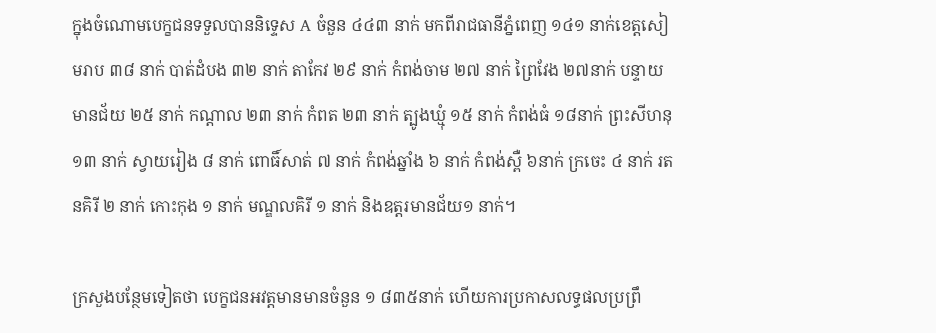ក្នុងចំណោមបេក្ខជនទទួលបាននិទ្ទេស A ចំនួន ៤៤៣ នាក់ មកពីរាជធានីភ្នំពេញ ១៤១ នាក់ខេត្តសៀមរាប ៣៨ នាក់ បាត់ដំបង ៣២ នាក់ តាកែវ ២៩ នាក់ កំពង់ចាម ២៧ នាក់ ព្រៃវែង ២៧នាក់ បន្ទាយមានជ័យ ២៥ នាក់ កណ្តាល ២៣ នាក់ កំពត ២៣ នាក់ ត្បូងឃ្មុំ ១៥ នាក់ កំពង់ធំ ១៨នាក់ ព្រះសីហនុ ១៣ នាក់ ស្វាយរៀង ៨ នាក់ ពោធិ៍សាត់ ៧ នាក់ កំពង់ឆ្នាំង ៦ នាក់ កំពង់ស្ពឺ ៦នាក់ ក្រចេះ ៤ នាក់ រតនគិរី ២ នាក់ កោះកុង ១ នាក់ មណ្ឌលគិរី ១ នាក់ និងឧត្តរមានជ័យ១ នាក់។

ក្រសួងបន្ថែមទៀតថា បេក្ខជនអវត្តមានមានចំនួន ១ ៨៣៥នាក់ ហើយការប្រកាសលទ្ធផលប្រព្រឹ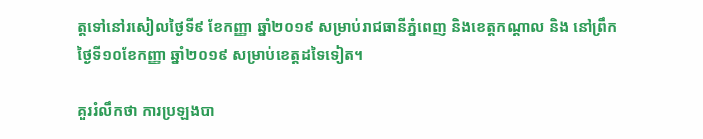ត្តទៅនៅរសៀលថ្ងៃទី៩ ខែកញ្ញា ឆ្នាំ២០១៩ សម្រាប់រាជធានីភ្នំពេញ និងខេត្តកណ្តាល និង នៅព្រឹកថ្ងៃទី១០ខែកញ្ញា ឆ្នាំ២០១៩ សម្រាប់ខេត្តដទៃទៀត។

គួររំលឹកថា ការប្រឡងបា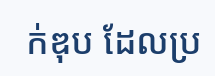ក់ឌុប ដែលប្រ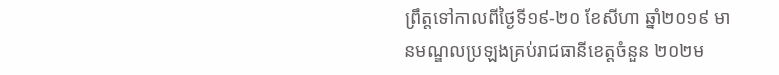ព្រឹត្តទៅកាលពីថ្ងៃទី១៩-២០ ខែសីហា ឆ្នាំ២០១៩ មានមណ្ឌលប្រឡងគ្រប់រាជធានីខេត្តចំនួន ២០២ម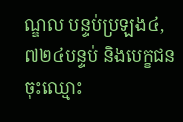ណ្ឌល បន្ទប់ប្រឡង៤,៧២៤បន្ទប់ និងបេក្ខជនចុះឈ្មោះ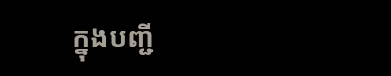ក្នុងបញ្ជី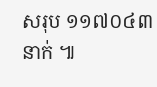សរុប ១១៧០៤៣នាក់ ៕